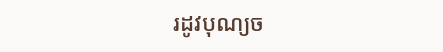រដូវបុណ្យច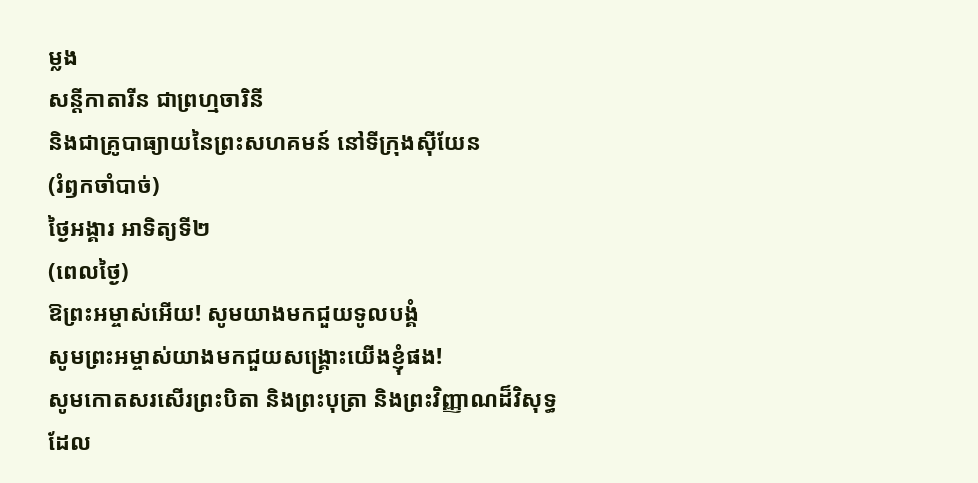ម្លង
សន្តីកាតារីន ជាព្រហ្មចារិនី
និងជាគ្រូបាធ្យាយនៃព្រះសហគមន៍ នៅទីក្រុងស៊ីយែន
(រំឭកចាំបាច់)
ថ្ងៃអង្គារ អាទិត្យទី២
(ពេលថ្ងៃ)
ឱព្រះអម្ចាស់អើយ! សូមយាងមកជួយទូលបង្គំ
សូមព្រះអម្ចាស់យាងមកជួយសង្គ្រោះយើងខ្ញុំផង!
សូមកោតសរសើរព្រះបិតា និងព្រះបុត្រា និងព្រះវិញ្ញាណដ៏វិសុទ្ធ
ដែល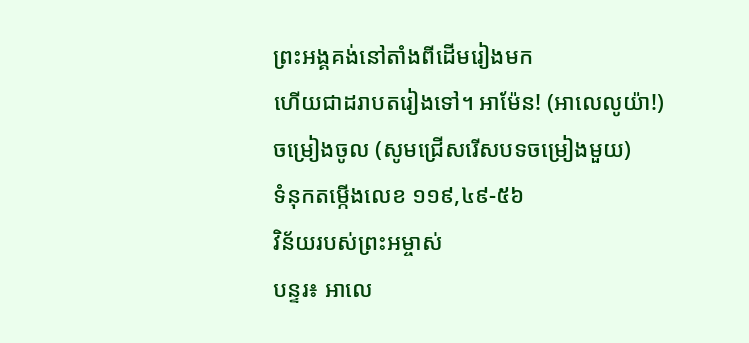ព្រះអង្គគង់នៅតាំងពីដើមរៀងមក
ហើយជាដរាបតរៀងទៅ។ អាម៉ែន! (អាលេលូយ៉ា!)
ចម្រៀងចូល (សូមជ្រើសរើសបទចម្រៀងមួយ)
ទំនុកតម្កើងលេខ ១១៩,៤៩-៥៦
វិន័យរបស់ព្រះអម្ចាស់
បន្ទរ៖ អាលេ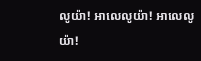លូយ៉ា! អាលេលូយ៉ា! អាលេលូយ៉ា!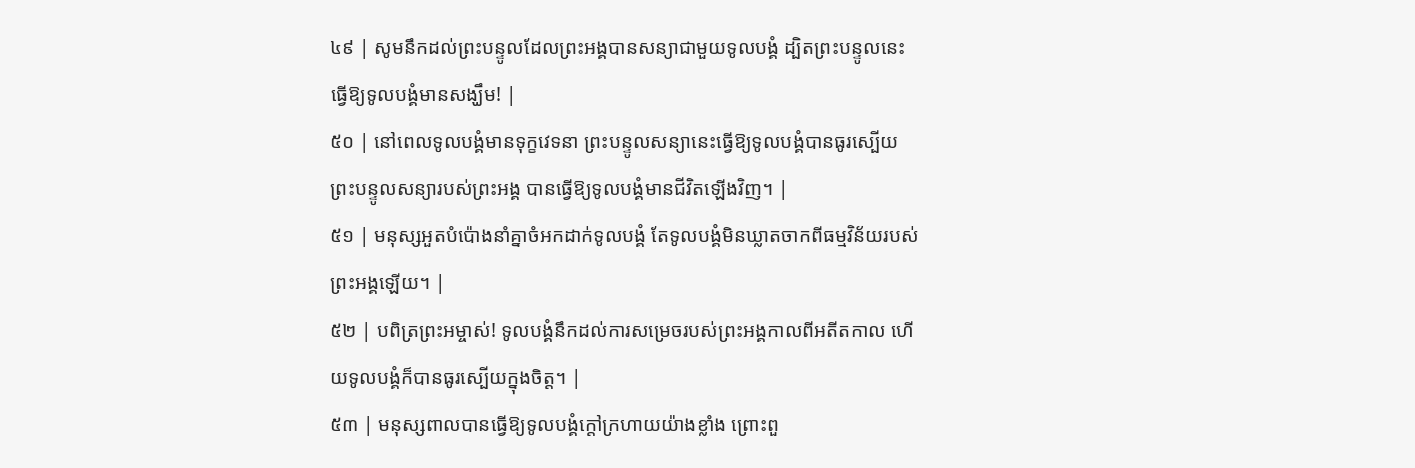៤៩ | សូមនឹកដល់ព្រះបន្ទូលដែលព្រះអង្គបានសន្យាជាមួយទូលបង្គំ ដ្បិតព្រះបន្ទូលនេះធ្វើឱ្យទូលបង្គំមានសង្ឃឹម! |
៥០ | នៅពេលទូលបង្គំមានទុក្ខវេទនា ព្រះបន្ទូលសន្យានេះធ្វើឱ្យទូលបង្គំបានធូរស្បើយ ព្រះបន្ទូលសន្យារបស់ព្រះអង្គ បានធ្វើឱ្យទូលបង្គំមានជីវិតឡើងវិញ។ |
៥១ | មនុស្សអួតបំប៉ោងនាំគ្នាចំអកដាក់ទូលបង្គំ តែទូលបង្គំមិនឃ្លាតចាកពីធម្មវិន័យរបស់ព្រះអង្គឡើយ។ |
៥២ | បពិត្រព្រះអម្ចាស់! ទូលបង្គំនឹកដល់ការសម្រេចរបស់ព្រះអង្គកាលពីអតីតកាល ហើយទូលបង្គំក៏បានធូរស្បើយក្នុងចិត្ត។ |
៥៣ | មនុស្សពាលបានធ្វើឱ្យទូលបង្គំក្តៅក្រហាយយ៉ាងខ្លាំង ព្រោះពួ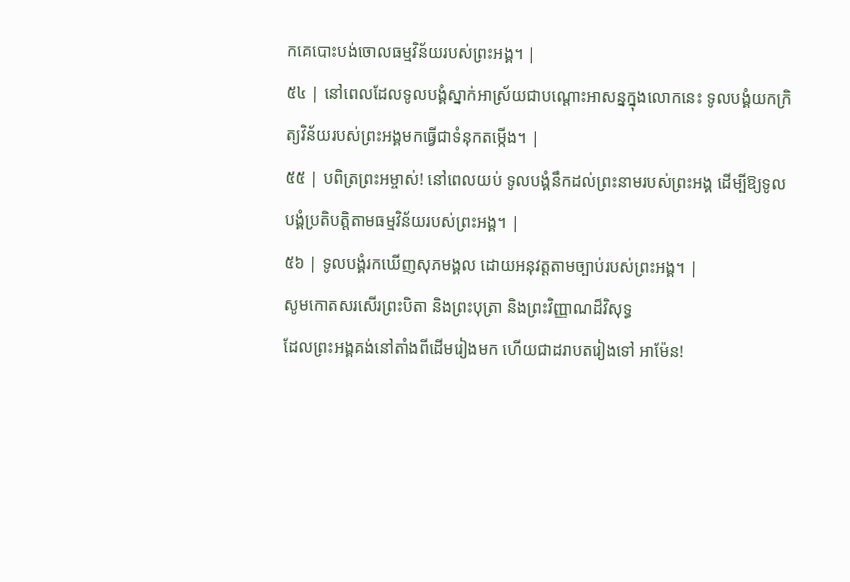កគេបោះបង់ចោលធម្មវិន័យរបស់ព្រះអង្គ។ |
៥៤ | នៅពេលដែលទូលបង្គំស្នាក់អាស្រ័យជាបណ្តោះអាសន្នក្នុងលោកនេះ ទូលបង្គំយកក្រិត្យវិន័យរបស់ព្រះអង្គមកធ្វើជាទំនុកតម្កើង។ |
៥៥ | បពិត្រព្រះអម្ចាស់! នៅពេលយប់ ទូលបង្គំនឹកដល់ព្រះនាមរបស់ព្រះអង្គ ដើម្បីឱ្យទូលបង្គំប្រតិបត្តិតាមធម្មវិន័យរបស់ព្រះអង្គ។ |
៥៦ | ទូលបង្គំរកឃើញសុភមង្គល ដោយអនុវត្តតាមច្បាប់របស់ព្រះអង្គ។ |
សូមកោតសរសើរព្រះបិតា និងព្រះបុត្រា និងព្រះវិញ្ញាណដ៏វិសុទ្ធ
ដែលព្រះអង្គគង់នៅតាំងពីដើមរៀងមក ហើយជាដរាបតរៀងទៅ អាម៉ែន!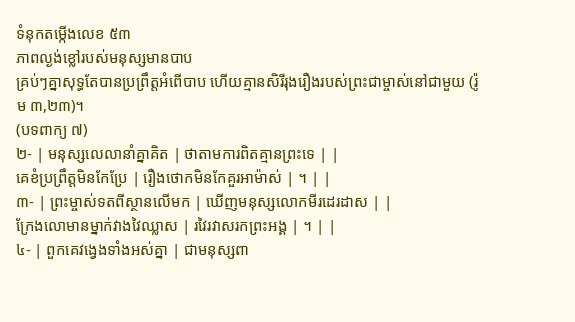ទំនុកតម្កើងលេខ ៥៣
ភាពល្ងង់ខ្លៅរបស់មនុស្សមានបាប
គ្រប់ៗគ្នាសុទ្ធតែបានប្រព្រឹត្តអំពើបាប ហើយគ្មានសិរីរុងរឿងរបស់ព្រះជាម្ចាស់នៅជាមួយ (រ៉ូម ៣,២៣)។
(បទពាក្យ ៧)
២- | មនុស្សលេលានាំគ្នាគិត | ថាតាមការពិតគ្មានព្រះទេ | |
គេខំប្រព្រឹត្តមិនកែប្រែ | រឿងថោកមិនកែគួរអាម៉ាស់ | ។ | |
៣- | ព្រះម្ចាស់ទតពីស្ថានលើមក | ឃើញមនុស្សលោកមីរដេរដាស | |
ក្រែងលោមានម្នាក់វាងវៃឈ្លាស | រវៃរវាសរកព្រះអង្គ | ។ | |
៤- | ពួកគេវង្វេងទាំងអស់គ្នា | ជាមនុស្សពា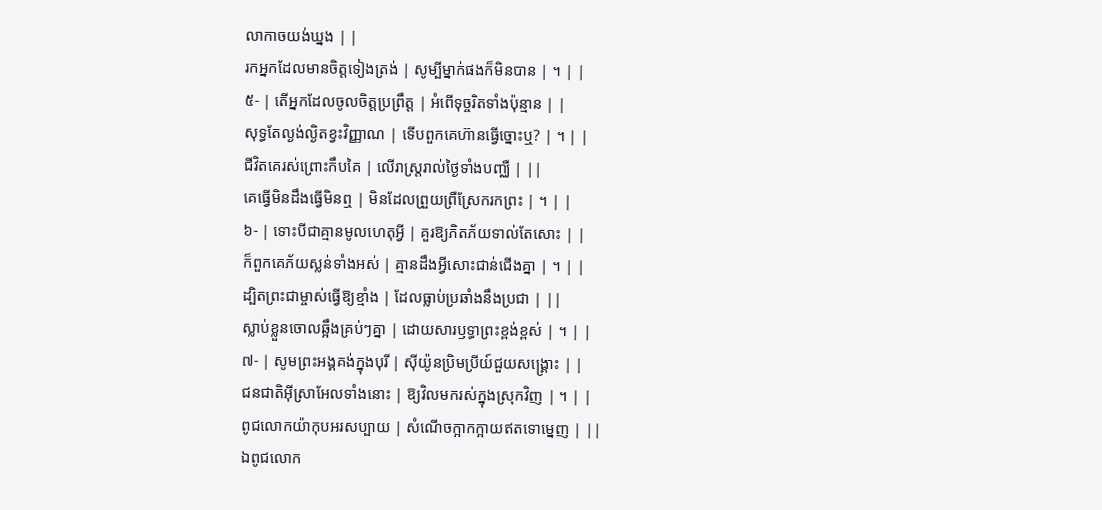លាកាចយង់ឃ្នង | |
រកអ្នកដែលមានចិត្តទៀងត្រង់ | សូម្បីម្នាក់ផងក៏មិនបាន | ។ | |
៥- | តើអ្នកដែលចូលចិត្តប្រព្រឹត្ត | អំពើទុច្ចរិតទាំងប៉ុន្មាន | |
សុទ្ធតែល្ងង់ល្ងិតខ្វះវិញ្ញាណ | ទើបពួកគេហ៊ានធ្វើច្នោះឬ? | ។ | |
ជីវិតគេរស់ព្រោះកឹបគៃ | លើរាស្ត្ររាល់ថ្ងៃទាំងបញ្ឈឺ | ||
គេធ្វើមិនដឹងធ្វើមិនឮ | មិនដែលព្រួយព្រឺស្រែករកព្រះ | ។ | |
៦- | ទោះបីជាគ្មានមូលហេតុអ្វី | គួរឱ្យភិតភ័យទាល់តែសោះ | |
ក៏ពួកគេភ័យស្លន់ទាំងអស់ | គ្មានដឹងអ្វីសោះជាន់ជើងគ្នា | ។ | |
ដ្បិតព្រះជាម្ចាស់ធ្វើឱ្យខ្មាំង | ដែលធ្លាប់ប្រឆាំងនឹងប្រជា | ||
ស្លាប់ខ្លួនចោលឆ្អឹងគ្រប់ៗគ្នា | ដោយសារឫទ្ធាព្រះខ្ពង់ខ្ពស់ | ។ | |
៧- | សូមព្រះអង្គគង់ក្នុងបុរី | ស៊ីយ៉ូនប្រិមប្រីយ៍ជួយសង្គ្រោះ | |
ជនជាតិអ៊ីស្រាអែលទាំងនោះ | ឱ្យវិលមករស់ក្នុងស្រុកវិញ | ។ | |
ពូជលោកយ៉ាកុបអរសប្បាយ | សំណើចក្អាកក្អាយឥតទោម្នេញ | ||
ឯពូជលោក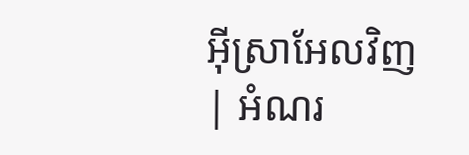អ៊ីស្រាអែលវិញ | អំណរ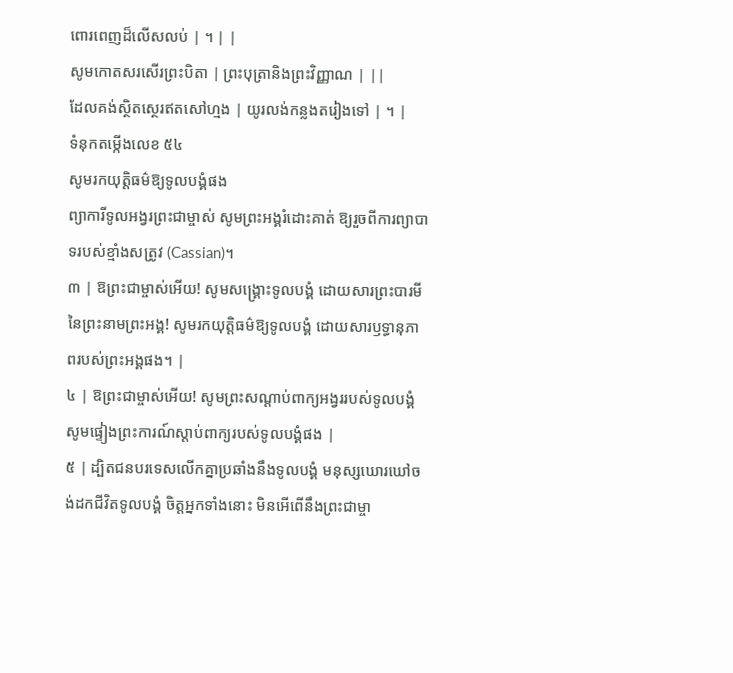ពោរពេញដ៏លើសលប់ | ។ | |
សូមកោតសរសើរព្រះបិតា | ព្រះបុត្រានិងព្រះវិញ្ញាណ | ||
ដែលគង់ស្ថិតស្ថេរឥតសៅហ្មង | យូរលង់កន្លងតរៀងទៅ | ។ |
ទំនុកតម្កើងលេខ ៥៤
សូមរកយុត្តិធម៌ឱ្យទូលបង្គំផង
ព្យាការីទូលអង្វរព្រះជាម្ចាស់ សូមព្រះអង្គរំដោះគាត់ ឱ្យរួចពីការព្យាបាទរបស់ខ្មាំងសត្រូវ (Cassian)។
៣ | ឱព្រះជាម្ចាស់អើយ! សូមសង្គ្រោះទូលបង្គំ ដោយសារព្រះបារមីនៃព្រះនាមព្រះអង្គ! សូមរកយុត្តិធម៌ឱ្យទូលបង្គំ ដោយសារឫទ្ធានុភាពរបស់ព្រះអង្គផង។ |
៤ | ឱព្រះជាម្ចាស់អើយ! សូមព្រះសណ្តាប់ពាក្យអង្វររបស់ទូលបង្គំ សូមផ្ទៀងព្រះការណ៍ស្តាប់ពាក្យរបស់ទូលបង្គំផង |
៥ | ដ្បិតជនបរទេសលើកគ្នាប្រឆាំងនឹងទូលបង្គំ មនុស្សឃោរឃៅចង់ដកជីវិតទូលបង្គំ ចិត្តអ្នកទាំងនោះ មិនអើពើនឹងព្រះជាម្ចា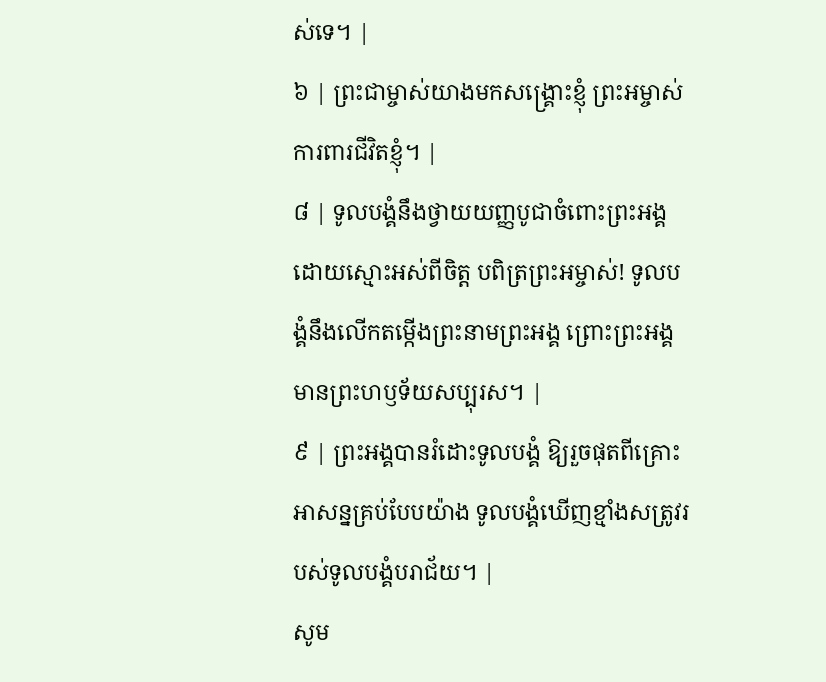ស់ទេ។ |
៦ | ព្រះជាម្ចាស់យាងមកសង្គ្រោះខ្ញុំ ព្រះអម្ចាស់ការពារជីវិតខ្ញុំ។ |
៨ | ទូលបង្គំនឹងថ្វាយយញ្ញបូជាចំពោះព្រះអង្គ ដោយស្មោះអស់ពីចិត្ត បពិត្រព្រះអម្ចាស់! ទូលបង្គំនឹងលើកតម្កើងព្រះនាមព្រះអង្គ ព្រោះព្រះអង្គមានព្រះហឫទ័យសប្បុរស។ |
៩ | ព្រះអង្គបានរំដោះទូលបង្គំ ឱ្យរួចផុតពីគ្រោះអាសន្នគ្រប់បែបយ៉ាង ទូលបង្គំឃើញខ្មាំងសត្រូវរបស់ទូលបង្គំបរាជ័យ។ |
សូម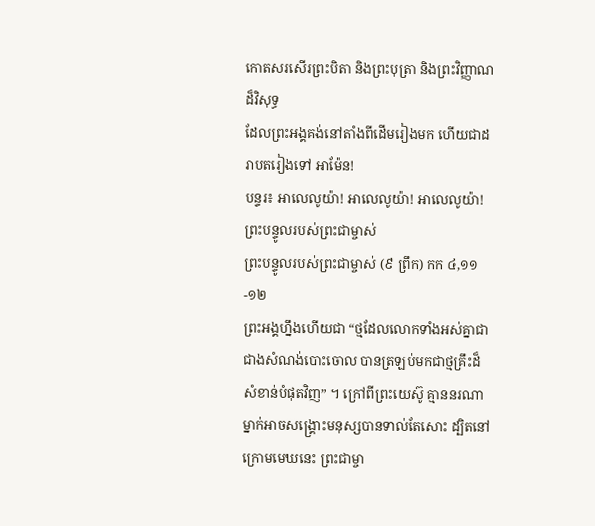កោតសរសើរព្រះបិតា និងព្រះបុត្រា និងព្រះវិញ្ញាណដ៏វិសុទ្ធ
ដែលព្រះអង្គគង់នៅតាំងពីដើមរៀងមក ហើយជាដរាបតរៀងទៅ អាម៉ែន!
បន្ទរ៖ អាលេលូយ៉ា! អាលេលូយ៉ា! អាលេលូយ៉ា!
ព្រះបន្ទូលរបស់ព្រះជាម្ចាស់
ព្រះបន្ទូលរបស់ព្រះជាម្ចាស់ (៩ ព្រឹក) កក ៤,១១-១២
ព្រះអង្គហ្នឹងហើយជា “ថ្មដែលលោកទាំងអស់គ្នាជាជាងសំណង់បោះចោល បានត្រឡប់មកជាថ្មគ្រឹះដ៏សំខាន់បំផុតវិញ” ។ ក្រៅពីព្រះយេស៊ូ គ្មាននរណាម្នាក់អាចសង្គ្រោះមនុស្សបានទាល់តែសោះ ដ្បិតនៅក្រោមមេឃនេះ ព្រះជាម្ចា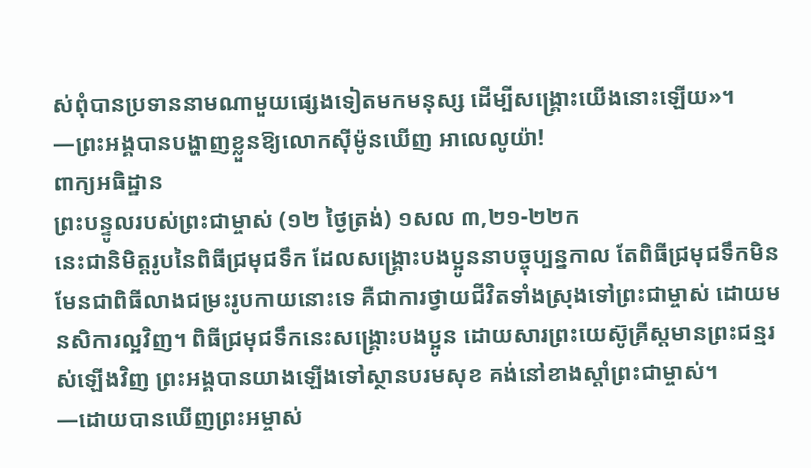ស់ពុំបានប្រទាននាមណាមួយផ្សេងទៀតមកមនុស្ស ដើម្បីសង្គ្រោះយើងនោះឡើយ»។
—ព្រះអង្គបានបង្ហាញខ្លួនឱ្យលោកស៊ីម៉ូនឃើញ អាលេលូយ៉ា!
ពាក្យអធិដ្ឋាន
ព្រះបន្ទូលរបស់ព្រះជាម្ចាស់ (១២ ថ្ងៃត្រង់) ១សល ៣,២១-២២ក
នេះជានិមិត្តរូបនៃពិធីជ្រមុជទឹក ដែលសង្គ្រោះបងប្អូននាបច្ចុប្បន្នកាល តែពិធីជ្រមុជទឹកមិនមែនជាពិធីលាងជម្រះរូបកាយនោះទេ គឺជាការថ្វាយជីវិតទាំងស្រុងទៅព្រះជាម្ចាស់ ដោយមនសិការល្អវិញ។ ពិធីជ្រមុជទឹកនេះសង្គ្រោះបងប្អូន ដោយសារព្រះយេស៊ូគ្រីស្តមានព្រះជន្មរស់ឡើងវិញ ព្រះអង្គបានយាងឡើងទៅស្ថានបរមសុខ គង់នៅខាងស្ដាំព្រះជាម្ចាស់។
—ដោយបានឃើញព្រះអម្ចាស់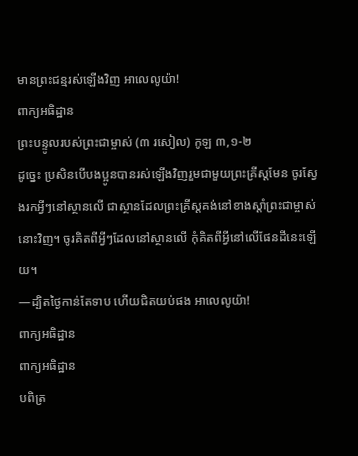មានព្រះជន្មរស់ឡើងវិញ អាលេលូយ៉ា!
ពាក្យអធិដ្ឋាន
ព្រះបន្ទូលរបស់ព្រះជាម្ចាស់ (៣ រសៀល) កូឡ ៣,១-២
ដូច្នេះ ប្រសិនបើបងប្អូនបានរស់ឡើងវិញរួមជាមួយព្រះគ្រីស្តមែន ចូរស្វែងរកអ្វីៗនៅស្ថានលើ ជាស្ថានដែលព្រះគ្រីស្តគង់នៅខាងស្ដាំព្រះជាម្ចាស់នោះវិញ។ ចូរគិតពីអ្វីៗដែលនៅស្ថានលើ កុំគិតពីអ្វីនៅលើផែនដីនេះឡើយ។
—ដ្បិតថ្ងៃកាន់តែទាប ហើយជិតយប់ផង អាលេលូយ៉ា!
ពាក្យអធិដ្ឋាន
ពាក្យអធិដ្ឋាន
បពិត្រ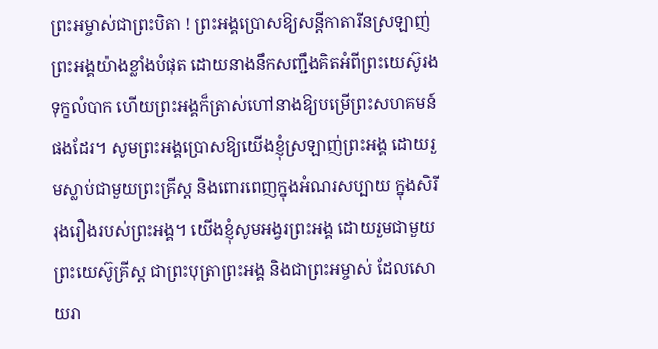ព្រះអម្ចាស់ជាព្រះបិតា ! ព្រះអង្គប្រោសឱ្យសន្តីកាតារីនស្រឡាញ់ព្រះអង្គយ៉ាងខ្លាំងបំផុត ដោយនាងនឹកសញ្ជឹងគិតអំពីព្រះយេស៊ូរងទុក្ខលំបាក ហើយព្រះអង្គក៏ត្រាស់ហៅនាងឱ្យបម្រើព្រះសហគមន៍ផងដែរ។ សូមព្រះអង្គប្រោសឱ្យយើងខ្ញុំស្រឡាញ់ព្រះអង្គ ដោយរួមស្លាប់ជាមួយព្រះគ្រីស្ត និងពោរពេញក្នុងអំណរសប្បាយ ក្នុងសិរីរុងរឿងរបស់ព្រះអង្គ។ យើងខ្ញុំសូមអង្វរព្រះអង្គ ដោយរួមជាមួយព្រះយេស៊ូគ្រីស្ត ជាព្រះបុត្រាព្រះអង្គ និងជាព្រះអម្ចាស់ ដែលសោយរា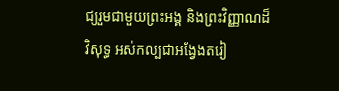ជ្យរួមជាមួយព្រះអង្គ និងព្រះវិញ្ញាណដ៏វិសុទ្ធ អស់កល្បជាអង្វែងតរៀ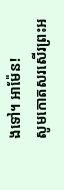ងទៅ។ អាម៉ែន!
សូមកោតសរសើរព្រះអ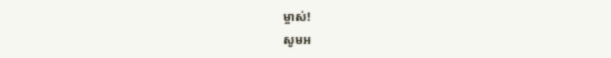ម្ចាស់!
សូមអ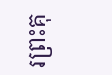រព្រះគុ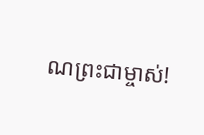ណព្រះជាម្ចាស់!